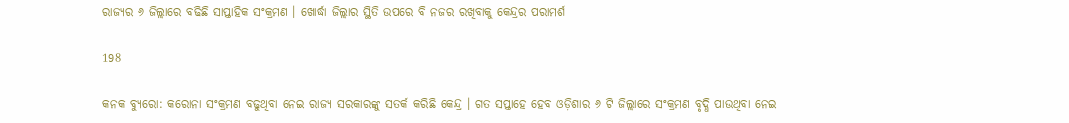ରାଜ୍ୟର ୬ ଜିଲ୍ଲାରେ ବଢିଛି ସାପ୍ତାହିକ ସଂକ୍ରମଣ । ଖୋର୍ଦ୍ଧା ଜିଲ୍ଲାର ସ୍ଥିତି ଉପରେ ବି ନଜର ରଖିବାକୁ କେନ୍ଦ୍ରର ପରାମର୍ଶ

198

କନକ ବ୍ୟୁରୋ: କରୋନା ସଂକ୍ରମଣ ବଢୁଥିବା ନେଇ ରାଜ୍ୟ ସରକାରଙ୍କୁ ସତର୍କ କରିଛି କେନ୍ଦ୍ର । ଗତ ସପ୍ତାହେ ହେବ ଓଡ଼ିଶାର ୬ ଟି ଜିଲ୍ଲାରେ ସଂକ୍ରମଣ ବୃଦ୍ଧି ପାଉଥିବା ନେଇ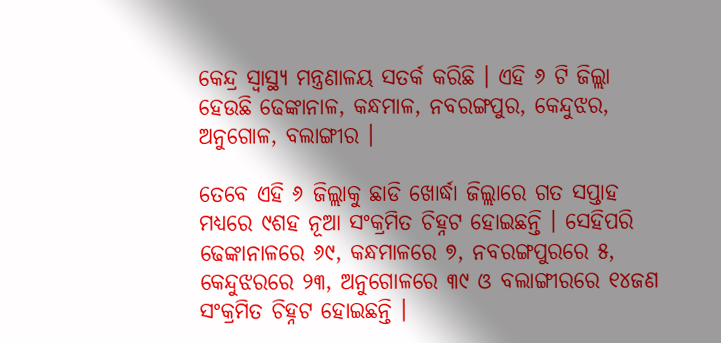କେନ୍ଦ୍ର ସ୍ୱାସ୍ଥ୍ୟ ମନ୍ତ୍ରଣାଳୟ ସତର୍କ କରିଛି । ଏହି ୬ ଟି ଜିଲ୍ଲା ହେଉଛି ଢେଙ୍କାନାଳ, କନ୍ଧମାଳ, ନବରଙ୍ଗପୁର, କେନ୍ଦୁଝର, ଅନୁଗୋଳ, ବଲାଙ୍ଗୀର ।

ତେବେ ଏହି ୬ ଜିଲ୍ଲାକୁ ଛାଡି ଖୋର୍ଦ୍ଧା ଜିଲ୍ଲାରେ ଗତ ସପ୍ତାହ ମଧ୍ୟରେ ୯ଶହ ନୂଆ ସଂକ୍ରମିତ ଚିହ୍ନଟ ହୋଇଛନ୍ତି । ସେହିପରି ଢେଙ୍କାନାଳରେ ୬୯, କନ୍ଧମାଳରେ ୭, ନବରଙ୍ଗପୁରରେ ୫, କେନ୍ଦୁଝରରେ ୨୩, ଅନୁଗୋଳରେ ୩୯ ଓ ବଲାଙ୍ଗୀରରେ ୧୪ଜଣ ସଂକ୍ରମିତ ଚିହ୍ନଟ ହୋଇଛନ୍ତି ।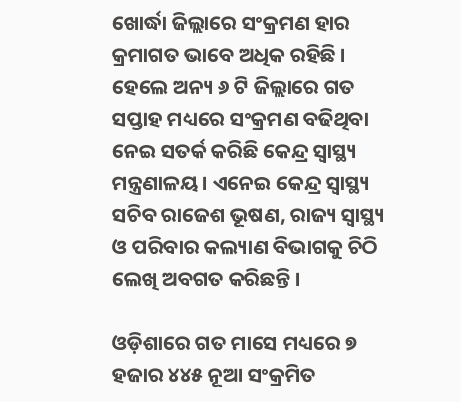ଖୋର୍ଦ୍ଧା ଜିଲ୍ଲାରେ ସଂକ୍ରମଣ ହାର କ୍ରମାଗତ ଭାବେ ଅଧିକ ରହିଛି । ହେଲେ ଅନ୍ୟ ୬ ଟି ଜିଲ୍ଲାରେ ଗତ ସପ୍ତାହ ମଧ୍ୟରେ ସଂକ୍ରମଣ ବଢିଥିବା ନେଇ ସତର୍କ କରିଛି କେନ୍ଦ୍ର ସ୍ୱାସ୍ଥ୍ୟ ମନ୍ତ୍ରଣାଳୟ । ଏନେଇ କେନ୍ଦ୍ର ସ୍ୱାସ୍ଥ୍ୟ ସଚିବ ରାଜେଶ ଭୂଷଣ, ରାଜ୍ୟ ସ୍ୱାସ୍ଥ୍ୟ ଓ ପରିବାର କଲ୍ୟାଣ ବିଭାଗକୁ ଚିଠି ଲେଖି ଅବଗତ କରିଛନ୍ତି ।

ଓଡ଼ିଶାରେ ଗତ ମାସେ ମଧ୍ୟରେ ୭ ହଜାର ୪୪୫ ନୂଆ ସଂକ୍ରମିତ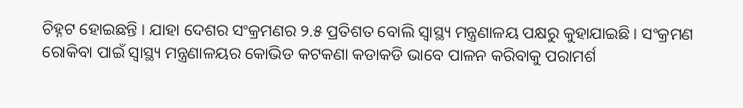ଚିହ୍ନଟ ହୋଇଛନ୍ତି । ଯାହା ଦେଶର ସଂକ୍ରମଣର ୨.୫ ପ୍ରତିଶତ ବୋଲି ସ୍ୱାସ୍ଥ୍ୟ ମନ୍ତ୍ରଣାଳୟ ପକ୍ଷରୁ କୁହାଯାଇଛି । ସଂକ୍ରମଣ ରୋକିବା ପାଇଁ ସ୍ୱାସ୍ଥ୍ୟ ମନ୍ତ୍ରଣାଳୟର କୋଭିଡ କଟକଣା କଡାକଡି ଭାବେ ପାଳନ କରିବାକୁ ପରାମର୍ଶ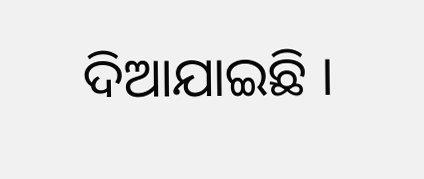ଦିଆଯାଇଛି ।